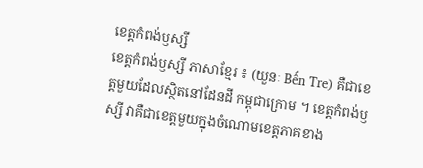ខេត្តកំពង់ឫស្សី
ខេត្តកំពង់ឫស្សី ភាសាខ្មែរ ៖ (យួនៈ Bến Tre) គឺជាខេត្តមួយដែលស្ថិតនៅដែនដី កម្ពុជាក្រោម ។ ខេត្តកំពង់ឫស្សី វាគឺជាខេត្តមួយក្នុងចំណោមខេត្តភាគខាង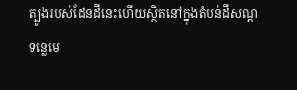ត្បូងរបស់ដែនដីនេះហើយស្ថិតនៅក្នុងតំបន់ដីសណ្តទន្លេមេ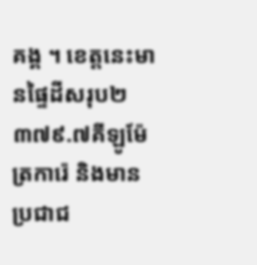គង្គ ។ ខេត្តនេះមានផ្ទៃដីសរុប២ ៣៧៩.៧គីឡូម៉ែត្រការ៉េ និងមានប្រជាជ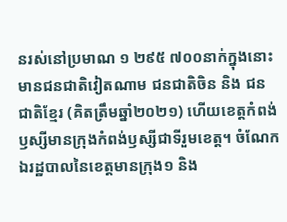នរស់នៅប្រមាណ ១ ២៩៥ ៧០០នាក់ក្នុងនោះមានជនជាតិវៀតណាម ជនជាតិចិន និង ជនជាតិខ្មែរ (គិតត្រឹមឆ្នាំ២០២១) ហើយខេត្តកំពង់ឫស្សីមានក្រុងកំពង់ឫស្សីជាទីរួមខេត្ត។ ចំណែកឯរដ្ឋបាលនៃខេត្តមានក្រុង១ និង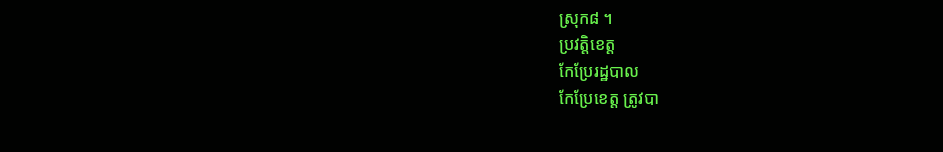ស្រុក៨ ។
ប្រវត្តិខេត្ត
កែប្រែរដ្ឋបាល
កែប្រែខេត្ត ត្រូវបា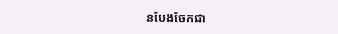នបែងចែកជា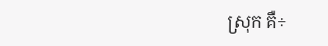ស្រុក គឺ÷